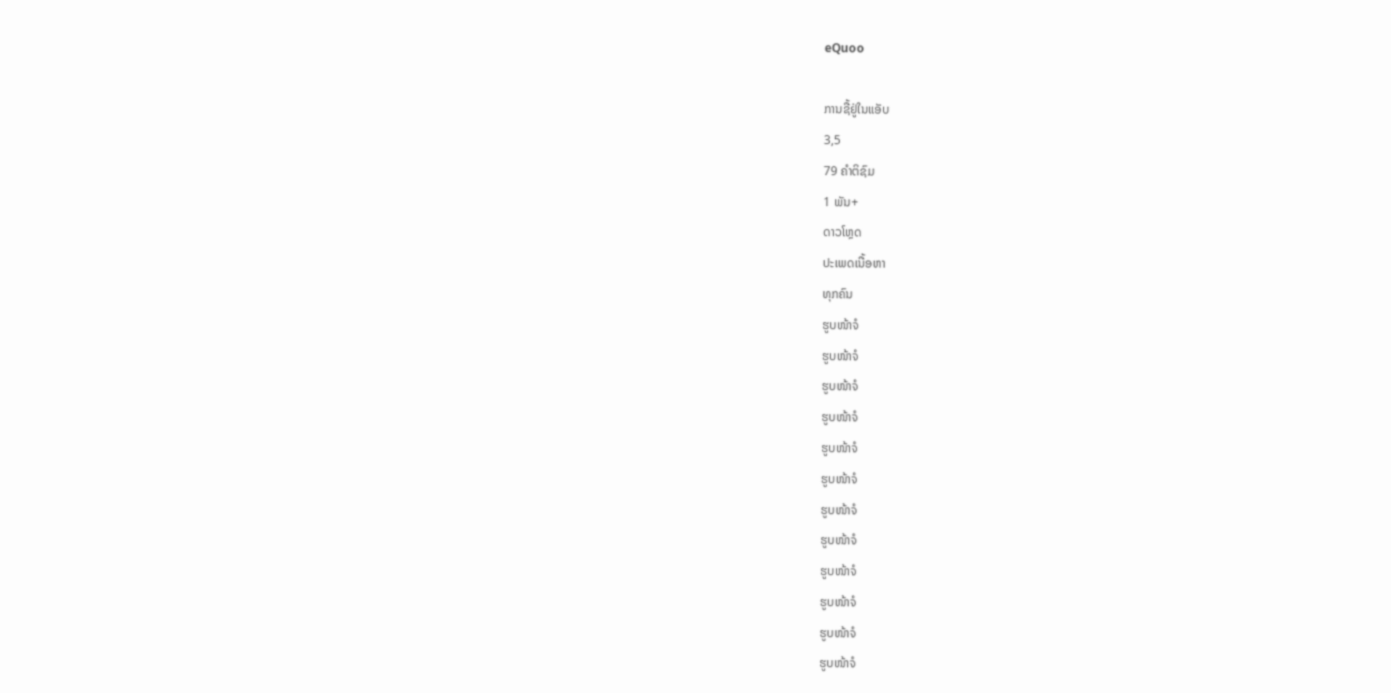eQuoo

ການຊື້ຢູ່ໃນແອັບ
3,5
79 ຄຳຕິຊົມ
1 ພັນ+
ດາວໂຫຼດ
ປະເພດເນື້ອຫາ
ທຸກຄົນ
ຮູບໜ້າຈໍ
ຮູບໜ້າຈໍ
ຮູບໜ້າຈໍ
ຮູບໜ້າຈໍ
ຮູບໜ້າຈໍ
ຮູບໜ້າຈໍ
ຮູບໜ້າຈໍ
ຮູບໜ້າຈໍ
ຮູບໜ້າຈໍ
ຮູບໜ້າຈໍ
ຮູບໜ້າຈໍ
ຮູບໜ້າຈໍ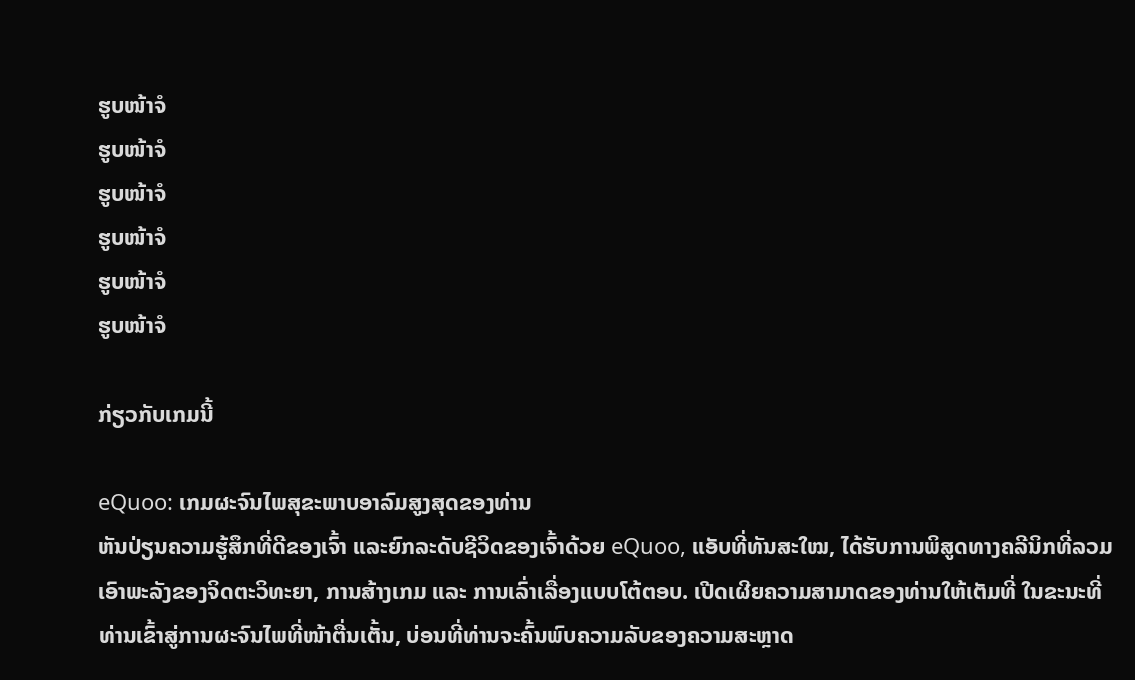ຮູບໜ້າຈໍ
ຮູບໜ້າຈໍ
ຮູບໜ້າຈໍ
ຮູບໜ້າຈໍ
ຮູບໜ້າຈໍ
ຮູບໜ້າຈໍ

ກ່ຽວກັບເກມນີ້

eQuoo: ເກມຜະຈົນໄພສຸຂະພາບອາລົມສູງສຸດຂອງທ່ານ
ຫັນປ່ຽນຄວາມຮູ້ສຶກທີ່ດີຂອງເຈົ້າ ແລະຍົກລະດັບຊີວິດຂອງເຈົ້າດ້ວຍ eQuoo, ແອັບທີ່ທັນສະໃໝ, ໄດ້ຮັບການພິສູດທາງຄລີນິກທີ່ລວມເອົາພະລັງຂອງຈິດຕະວິທະຍາ, ການສ້າງເກມ ແລະ ການເລົ່າເລື່ອງແບບໂຕ້ຕອບ. ເປີດເຜີຍຄວາມສາມາດຂອງທ່ານໃຫ້ເຕັມທີ່ ໃນຂະນະທີ່ທ່ານເຂົ້າສູ່ການຜະຈົນໄພທີ່ໜ້າຕື່ນເຕັ້ນ, ບ່ອນທີ່ທ່ານຈະຄົ້ນພົບຄວາມລັບຂອງຄວາມສະຫຼາດ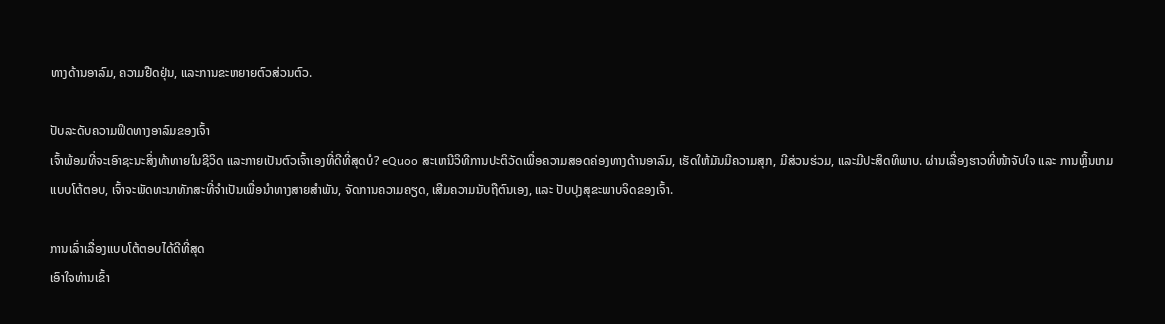ທາງດ້ານອາລົມ, ຄວາມຢືດຢຸ່ນ, ແລະການຂະຫຍາຍຕົວສ່ວນຕົວ.

ປັບລະດັບຄວາມຟິດທາງອາລົມຂອງເຈົ້າ
ເຈົ້າພ້ອມທີ່ຈະເອົາຊະນະສິ່ງທ້າທາຍໃນຊີວິດ ແລະກາຍເປັນຕົວເຈົ້າເອງທີ່ດີທີ່ສຸດບໍ? eQuoo ສະເຫນີວິທີການປະຕິວັດເພື່ອຄວາມສອດຄ່ອງທາງດ້ານອາລົມ, ເຮັດໃຫ້ມັນມີຄວາມສຸກ, ມີສ່ວນຮ່ວມ, ແລະມີປະສິດທິພາບ. ຜ່ານເລື່ອງຮາວທີ່ໜ້າຈັບໃຈ ແລະ ການຫຼິ້ນເກມແບບໂຕ້ຕອບ, ເຈົ້າຈະພັດທະນາທັກສະທີ່ຈຳເປັນເພື່ອນຳທາງສາຍສຳພັນ, ຈັດການຄວາມຄຽດ, ເສີມຄວາມນັບຖືຕົນເອງ, ແລະ ປັບປຸງສຸຂະພາບຈິດຂອງເຈົ້າ.

ການເລົ່າເລື່ອງແບບໂຕ້ຕອບໄດ້ດີທີ່ສຸດ
ເອົາໃຈທ່ານເຂົ້າ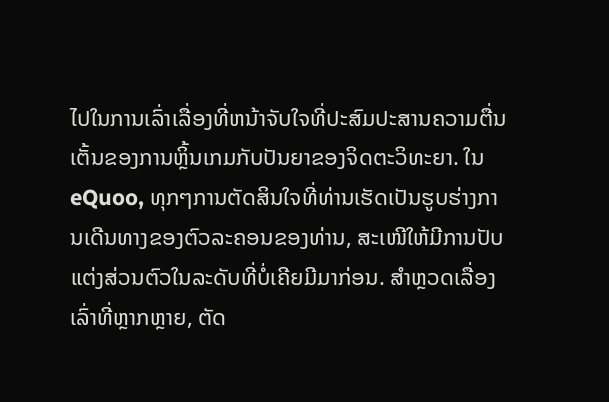ໄປໃນການເລົ່າເລື່ອງທີ່ຫນ້າຈັບໃຈທີ່ປະສົມປະສານຄວາມຕື່ນເຕັ້ນຂອງການຫຼິ້ນເກມກັບປັນຍາຂອງຈິດຕະວິທະຍາ. ໃນ eQuoo, ທຸກໆການຕັດສິນໃຈທີ່ທ່ານເຮັດເປັນຮູບຮ່າງການເດີນທາງຂອງຕົວລະຄອນຂອງທ່ານ, ສະເໜີໃຫ້ມີການປັບແຕ່ງສ່ວນຕົວໃນລະດັບທີ່ບໍ່ເຄີຍມີມາກ່ອນ. ສຳຫຼວດເລື່ອງເລົ່າທີ່ຫຼາກຫຼາຍ, ຕັດ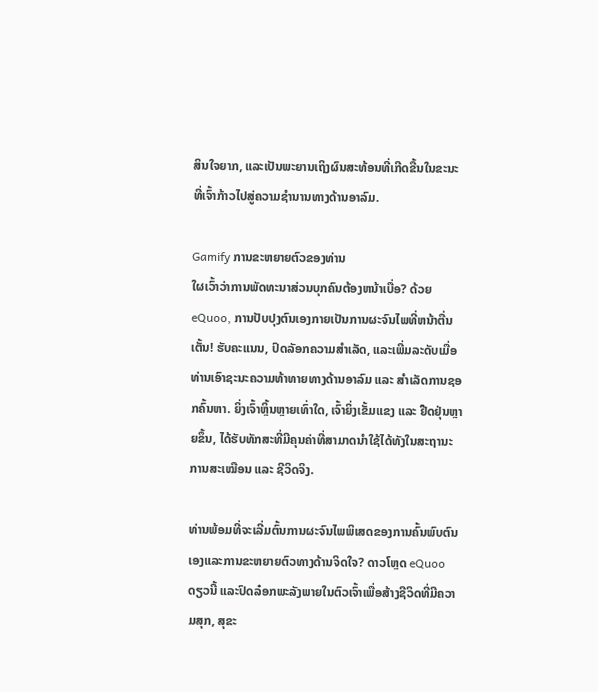ສິນໃຈຍາກ, ແລະເປັນພະຍານເຖິງຜົນສະທ້ອນທີ່ເກີດຂື້ນໃນຂະນະທີ່ເຈົ້າກ້າວໄປສູ່ຄວາມຊຳນານທາງດ້ານອາລົມ.

Gamify ການຂະຫຍາຍຕົວຂອງທ່ານ
ໃຜເວົ້າວ່າການພັດທະນາສ່ວນບຸກຄົນຕ້ອງຫນ້າເບື່ອ? ດ້ວຍ eQuoo, ການປັບປຸງຕົນເອງກາຍເປັນການຜະຈົນໄພທີ່ຫນ້າຕື່ນເຕັ້ນ! ຮັບຄະແນນ, ປົດລັອກຄວາມສຳເລັດ, ແລະເພີ່ມລະດັບເມື່ອທ່ານເອົາຊະນະຄວາມທ້າທາຍທາງດ້ານອາລົມ ແລະ ສຳເລັດການຊອກຄົ້ນຫາ. ຍິ່ງເຈົ້າຫຼິ້ນຫຼາຍເທົ່າໃດ, ເຈົ້າຍິ່ງເຂັ້ມແຂງ ແລະ ຢືດຢຸ່ນຫຼາຍຂຶ້ນ, ໄດ້ຮັບທັກສະທີ່ມີຄຸນຄ່າທີ່ສາມາດນຳໃຊ້ໄດ້ທັງໃນສະຖານະການສະເໝືອນ ແລະ ຊີວິດຈິງ.

ທ່ານພ້ອມທີ່ຈະເລີ່ມຕົ້ນການຜະຈົນໄພພິເສດຂອງການຄົ້ນພົບຕົນເອງແລະການຂະຫຍາຍຕົວທາງດ້ານຈິດໃຈ? ດາວໂຫຼດ eQuoo ດຽວນີ້ ແລະປົດລ໋ອກພະລັງພາຍໃນຕົວເຈົ້າເພື່ອສ້າງຊີວິດທີ່ມີຄວາມສຸກ, ສຸຂະ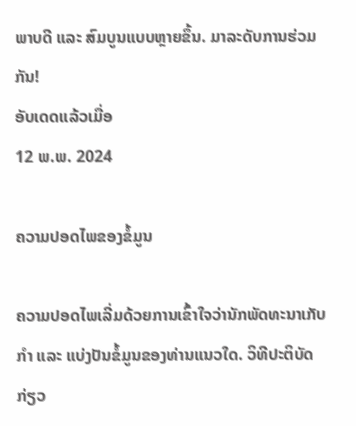ພາບດີ ແລະ ສົມບູນແບບຫຼາຍຂຶ້ນ. ມາລະດັບການຮ່ວມກັນ!
ອັບເດດແລ້ວເມື່ອ
12 ພ.ພ. 2024

ຄວາມປອດໄພຂອງຂໍ້ມູນ

ຄວາມປອດໄພເລີ່ມດ້ວຍການເຂົ້າໃຈວ່ານັກພັດທະນາເກັບກຳ ແລະ ແບ່ງປັນຂໍ້ມູນຂອງທ່ານແນວໃດ. ວິທີປະຕິບັດກ່ຽວ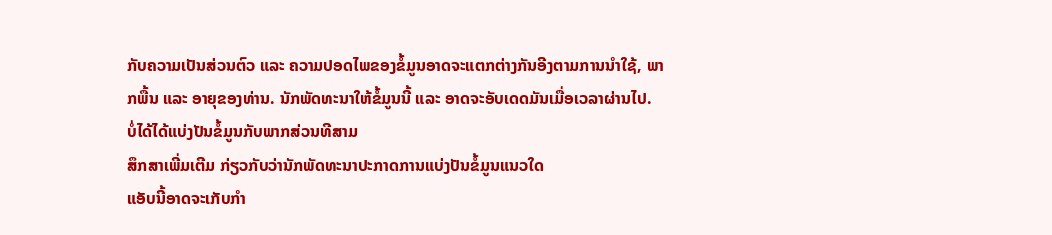ກັບຄວາມເປັນສ່ວນຕົວ ແລະ ຄວາມປອດໄພຂອງຂໍ້ມູນອາດຈະແຕກຕ່າງກັນອີງຕາມການນຳໃຊ້, ພາກພື້ນ ແລະ ອາຍຸຂອງທ່ານ. ນັກພັດທະນາໃຫ້ຂໍ້ມູນນີ້ ແລະ ອາດຈະອັບເດດມັນເມື່ອເວລາຜ່ານໄປ.
ບໍ່ໄດ້ໄດ້ແບ່ງປັນຂໍ້ມູນກັບພາກສ່ວນທີສາມ
ສຶກສາເພີ່ມເຕີມ ກ່ຽວກັບວ່ານັກພັດທະນາປະກາດການແບ່ງປັນຂໍ້ມູນແນວໃດ
ແອັບນີ້ອາດຈະເກັບກຳ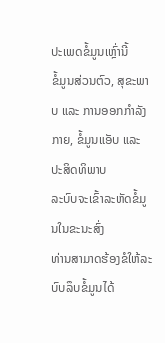ປະເພດຂໍ້ມູນເຫຼົ່ານີ້
ຂໍ້ມູນສ່ວນຕົວ, ສຸຂະພາບ ແລະ ການອອກກຳລັງກາຍ, ຂໍ້ມູນແອັບ ແລະ ປະສິດທິພາບ
ລະບົບຈະເຂົ້າລະຫັດຂໍ້ມູນໃນຂະນະສົ່ງ
ທ່ານສາມາດຮ້ອງຂໍໃຫ້ລະບົບລຶບຂໍ້ມູນໄດ້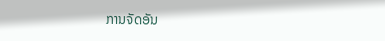ການຈັດອັນ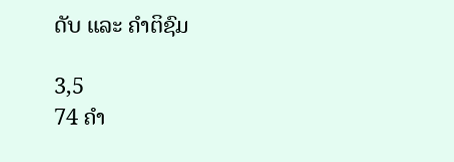ດັບ ແລະ ຄຳຕິຊົມ

3,5
74 ຄຳ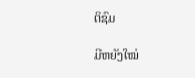ຕິຊົມ

ມີຫຍັງໃໝ່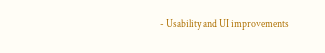- Usability and UI improvements